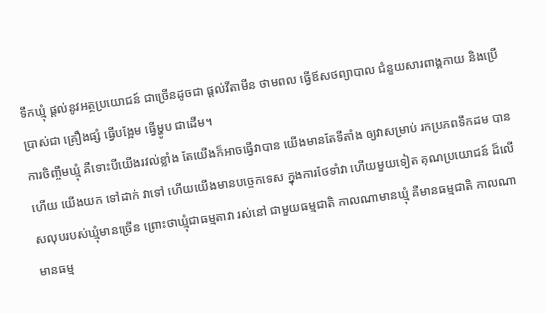ទឹកឃ្មុំ ផ្តល់នូវអត្ថប្រយោជន៍ ជាច្រើនដូចជា ផ្តល់វីតាមីន ថាមពល ធ្វើឪសថព្យាបាល ជំនួយសារពាង្គកាយ និងប្រើប្រាស់ជា គ្រឿងផ្សំ ធ្វើបង្អែម ធ្វើម្ហូប ជាដើម។
ការចិញ្ចឹមឃ្មុំ គឺទោះបីយើងរវល់ខ្លាំង តែយើងក៏អាចធ្វើវាបាន យើងមានតែទីតាំង ឲ្យវាសម្រាប់ រកប្រភពទឹកដម បានហើយ យើងយក ទៅដាក់ វាទៅ ហើយយើងមានបច្ចេកទេស ក្នុងការថែទាំវា ហើយមួយទៀត គុណប្រយោជន៍ ដ៏លើសលុបរបស់ឃ្មុំមានច្រើន ព្រោះថាឃ្មុំជាធម្មតាវា រស់នៅ ជាមួយធម្មជាតិ កាលណាមានឃ្មុំ គឺមានធម្មជាតិ កាលណាមានធម្ម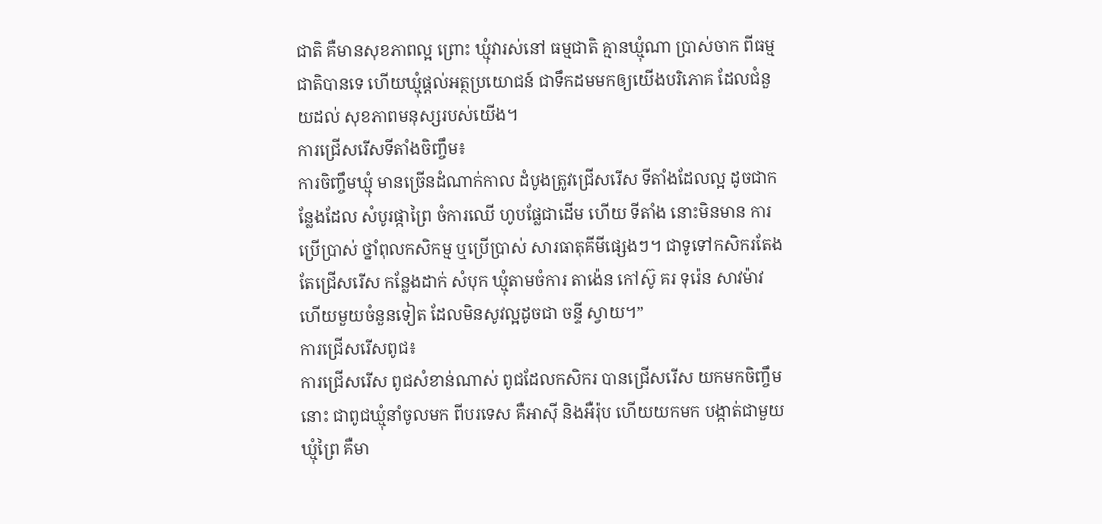ជាតិ គឺមានសុខភាពល្អ ព្រោះ ឃ្មុំវារស់នៅ ធម្មជាតិ គ្មានឃ្មុំណា ប្រាស់ចាក ពីធម្មជាតិបានទេ ហើយឃ្មុំផ្តល់អត្ថប្រយោជន៍ ជាទឹកដមមកឲ្យយើងបរិភោគ ដែលជំនួយដល់ សុខភាពមនុស្សរបស់យើង។
ការជ្រើសរើសទីតាំងចិញ្ចឹម៖
ការចិញ្ចឹមឃ្មុំ មានច្រើនដំណាក់កាល ដំបូងត្រូវជ្រើសរើស ទីតាំងដែលល្អ ដូចជាកន្លែងដែល សំបូរផ្កាព្រៃ ចំការឈើ ហូបផ្លែជាដើម ហើយ ទីតាំង នោះមិនមាន ការប្រើប្រាស់ ថ្នាំពុលកសិកម្ម ឬប្រើប្រាស់ សារធាតុគីមីផ្សេងៗ។ ជាទូទៅកសិករតែង តែជ្រើសរើស កន្លែងដាក់ សំបុក ឃ្មុំតាមចំការ តាង៉េន កៅស៊ូ គរ ទុរ៉េន សាវម៉ាវ ហើយមួយចំនួនទៀត ដែលមិនសូវល្អដូចជា ចន្ទី ស្វាយ។”
ការជ្រើសរើសពូជ៖
ការជ្រើសរើស ពូជសំខាន់ណាស់ ពូជដែលកសិករ បានជ្រើសរើស យកមកចិញ្ចឹមនោះ ជាពូជឃ្មុំនាំចូលមក ពីបរទេស គឺអាស៊ី និងអឺរ៉ុប ហើយយកមក បង្កាត់ជាមួយឃ្មុំព្រៃ គឺមា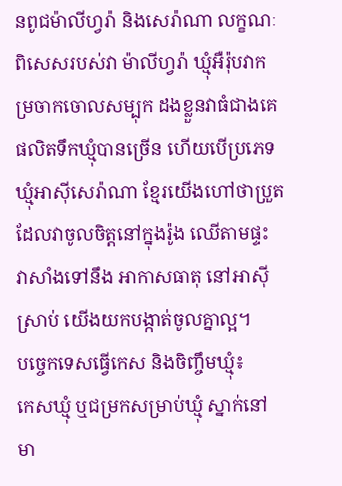នពូជម៉ាលីហ្វរ៉ា និងសេរ៉ាណា លក្ខណៈពិសេសរបស់វា ម៉ាលីហ្វរ៉ា ឃ្មុំអឺរ៉ុបវាកម្រចាកចោលសម្បុក ដងខ្លួនវាធំជាងគេ ផលិតទឹកឃ្មុំបានច្រើន ហើយបើប្រភេទឃ្មុំអាស៊ីសេរ៉ាណា ខ្មែរយើងហៅថាប្រួត ដែលវាចូលចិត្តនៅក្នុងរ៉ូង ឈើតាមផ្ទះ វាសាំងទៅនឹង អាកាសធាតុ នៅអាស៊ីស្រាប់ យើងយកបង្កាត់ចូលគ្នាល្អ។
បច្ចេកទេសធ្វើកេស និងចិញ្ចឹមឃ្មុំ៖
កេសឃ្មុំ ឬជម្រកសម្រាប់ឃ្មុំ ស្នាក់នៅមា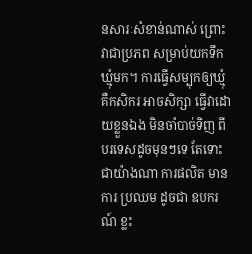នសារៈសំខាន់ណាស់ ព្រោះវាជាប្រភព សម្រាប់យកទឹកឃ្មុំមក។ ការធ្វើសម្បុកឲ្យឃ្មុំ គឺកសិករ អាចសិក្សា ធ្វើវាដោយខ្លួនឯង មិនចាំបាច់ទិញ ពីបរទេសដូចមុនៗទេ តែទោះជាយ៉ាងណា ការផលិត មានការ ប្រឈម ដូចជា ឧបករណ៍ ខ្លះ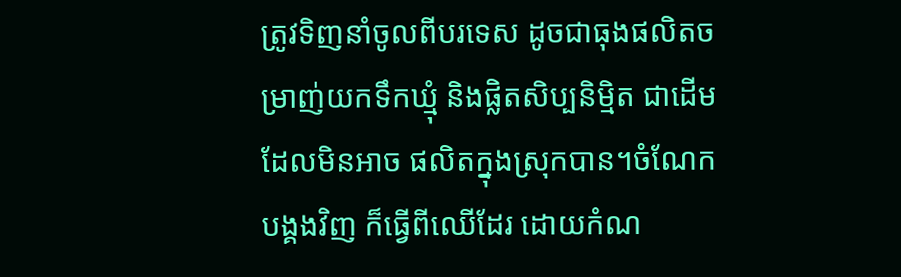ត្រូវទិញនាំចូលពីបរទេស ដូចជាធុងផលិតចម្រាញ់យកទឹកឃ្មុំ និងផ្លិតសិប្បនិម្មិត ជាដើមដែលមិនអាច ផលិតក្នុងស្រុកបាន។ចំណែក បង្គងវិញ ក៏ធ្វើពីឈើដែរ ដោយកំណ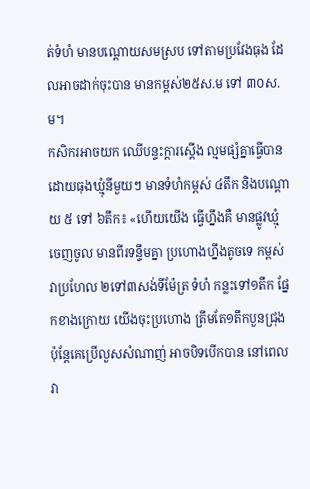ត់ទំហំ មានបណ្តោយសមស្រប ទៅតាមប្រវែងធុង ដែលអាចដាក់ចុះបាន មានកម្ពស់២៥ស.ម ទៅ ៣០ស.ម។
កសិករអាចយក ឈើបន្ទះក្តារស្ដើង ល្មមផ្សំគ្នាធ្វើបាន ដោយធុងឃ្មុំនីមួយៗ មានទំហំកម្ពស់ ៤តឹក និងបណ្ដោយ ៥ ទៅ ៦តឹក៖ «ហើយយើង ធ្វើហ្នឹងគឺ មានផ្លូវឃ្មុំចេញចូល មានពីរទន្ទឹមគ្នា ប្រហោងហ្នឹងតូចទេ កម្ពស់វាប្រហែល ២ទៅ៣សង់ទីម៉ែត្រ ទំហំ កន្លះទៅ១តឹក ផ្នែកខាងក្រោយ យើងចុះប្រហោង ត្រឹមតែ១តឹកបួនជ្រុង ប៉ុន្តែគេប្រើលួសសំណាញ់ អាចបិទបើកបាន នៅពេលវា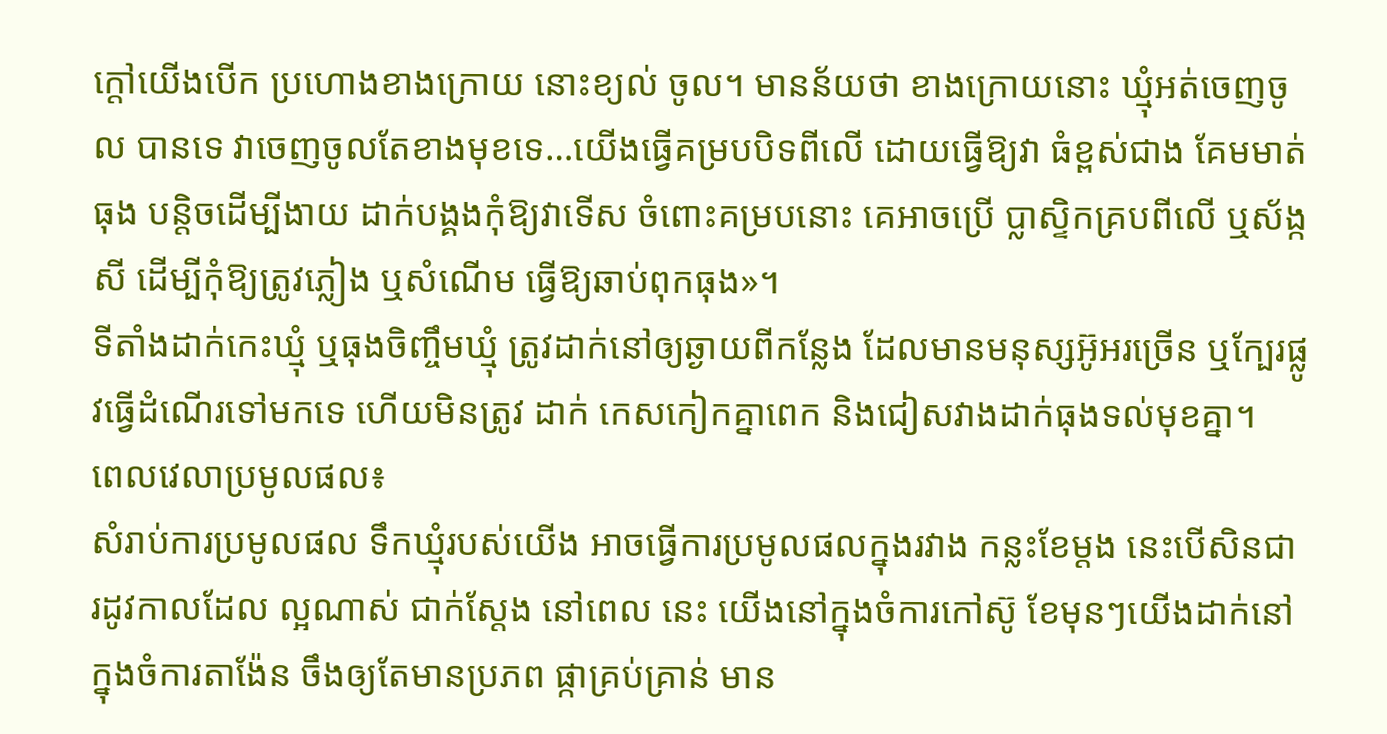ក្តៅយើងបើក ប្រហោងខាងក្រោយ នោះខ្យល់ ចូល។ មានន័យថា ខាងក្រោយនោះ ឃ្មុំអត់ចេញចូល បានទេ វាចេញចូលតែខាងមុខទេ…យើងធ្វើគម្របបិទពីលើ ដោយធ្វើឱ្យវា ធំខ្ពស់ជាង គែមមាត់ធុង បន្តិចដើម្បីងាយ ដាក់បង្គងកុំឱ្យវាទើស ចំពោះគម្របនោះ គេអាចប្រើ ប្លាស្ទិកគ្របពីលើ ឬស័ង្កសី ដើម្បីកុំឱ្យត្រូវភ្លៀង ឬសំណើម ធ្វើឱ្យឆាប់ពុកធុង»។
ទីតាំងដាក់កេះឃ្មុំ ឬធុងចិញ្ចឹមឃ្មុំ ត្រូវដាក់នៅឲ្យឆ្ងាយពីកន្លែង ដែលមានមនុស្សអ៊ូអរច្រើន ឬក្បែរផ្លូវធ្វើដំណើរទៅមកទេ ហើយមិនត្រូវ ដាក់ កេសកៀកគ្នាពេក និងជៀសវាងដាក់ធុងទល់មុខគ្នា។
ពេលវេលាប្រមូលផល៖
សំរាប់ការប្រមូលផល ទឹកឃ្មុំរបស់យើង អាចធ្វើការប្រមូលផលក្នុងរវាង កន្លះខែម្តង នេះបើសិនជា រដូវកាលដែល ល្អណាស់ ជាក់ស្តែង នៅពេល នេះ យើងនៅក្នុងចំការកៅស៊ូ ខែមុនៗយើងដាក់នៅក្នុងចំការតាង៉ែន ចឹងឲ្យតែមានប្រភព ផ្កាគ្រប់គ្រាន់ មាន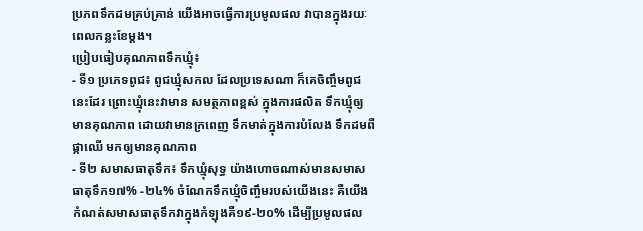ប្រភពទឹកដមគ្រប់គ្រាន់ យើងអាចធ្វើការប្រមូលផល វាបានក្នុងរយៈពេលកន្លះខែម្តង។
ប្រៀបធៀបគុណភាពទឹកឃ្មុំ៖
- ទី១ ប្រភេទពូជ៖ ពូជឃ្មុំសកល ដែលប្រទេសណា ក៏គេចិញ្ចឹមពូជនេះដែរ ព្រោះឃ្មុំនេះវាមាន សមត្ថភាពខ្ពស់ ក្នុងការផលិត ទឹកឃ្មុំឲ្យ មានគុណភាព ដោយវាមានក្រពេញ ទឹកមាត់ក្នុងការបំលែង ទឹកដមពីផ្កាឈើ មកឲ្យមានគុណភាព
- ទី២ សមាសធាតុទឹក៖ ទឹកឃ្មុំសុទ្ធ យ៉ាងហោចណាស់មានសមាសធាតុទឹក១៧% -២៤% ចំណែកទឹកឃ្មុំចិញ្ចឹមរបស់យើងនេះ គឺយើង កំណត់សមាសធាតុទឹកវាក្នុងកំឡុងគឺ១៩-២០% ដើម្បីប្រមូលផល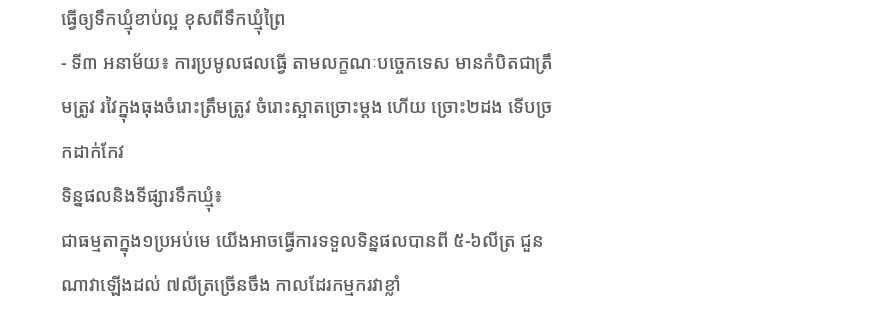ធ្វើឲ្យទឹកឃ្មុំខាប់ល្អ ខុសពីទឹកឃ្មុំព្រៃ
- ទី៣ អនាម័យ៖ ការប្រមូលផលធ្វើ តាមលក្ខណៈបច្ចេកទេស មានកំបិតជាត្រឹមត្រូវ រវៃក្នុងធុងចំរោះត្រឹមត្រូវ ចំរោះស្អាតច្រោះម្តង ហើយ ច្រោះ២ដង ទើបច្រកដាក់កែវ
ទិន្នផលនិងទីផ្សារទឹកឃ្មុំ៖
ជាធម្មតាក្នុង១ប្រអប់មេ យើងអាចធ្វើការទទួលទិន្នផលបានពី ៥-៦លីត្រ ជួនណាវាឡើងដល់ ៧លីត្រច្រើនចឹង កាលដែរកម្មករវាខ្លាំ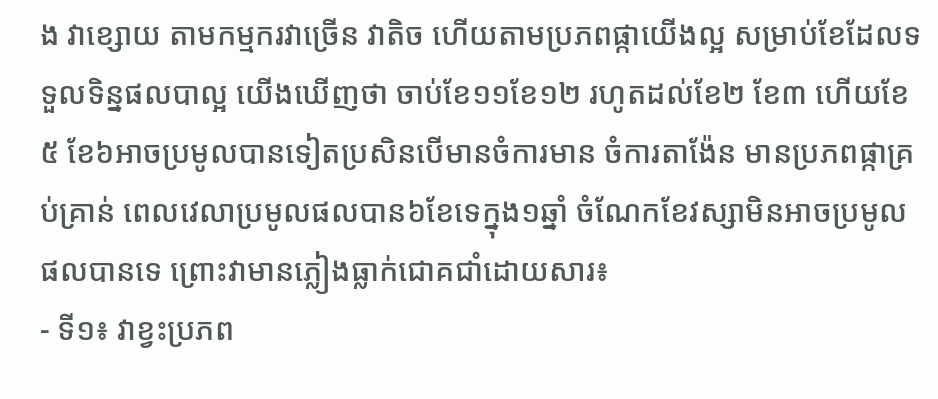ង វាខ្សោយ តាមកម្មករវាច្រើន វាតិច ហើយតាមប្រភពផ្កាយើងល្អ សម្រាប់ខែដែលទទួលទិន្នផលបាល្អ យើងឃើញថា ចាប់ខែ១១ខែ១២ រហូតដល់ខែ២ ខែ៣ ហើយខែ៥ ខែ៦អាចប្រមូលបានទៀតប្រសិនបើមានចំការមាន ចំការតាង៉ែន មានប្រភពផ្កាគ្រប់គ្រាន់ ពេលវេលាប្រមូលផលបាន៦ខែទេក្នុង១ឆ្នាំ ចំណែកខែវស្សាមិនអាចប្រមូលផលបានទេ ព្រោះវាមានភ្លៀងធ្លាក់ជោគជាំដោយសារ៖
- ទី១៖ វាខ្វះប្រភព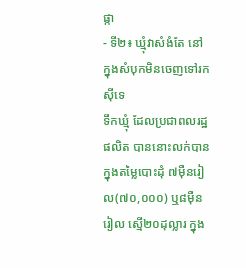ផ្កា
- ទី២៖ ឃ្មុំវាសំងំតែ នៅក្នុងសំបុកមិនចេញទៅរកស៊ីទេ
ទឹកឃ្មុំ ដែលប្រជាពលរដ្ឋផលិត បាននោះលក់បាន ក្នុងតម្លៃបោះដុំ ៧ម៉ឺនរៀល(៧០,០០០) ឬ៨ម៉ឺនរៀល ស្មើ២០ដុល្លារ ក្នុង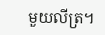មួយលីត្រ។